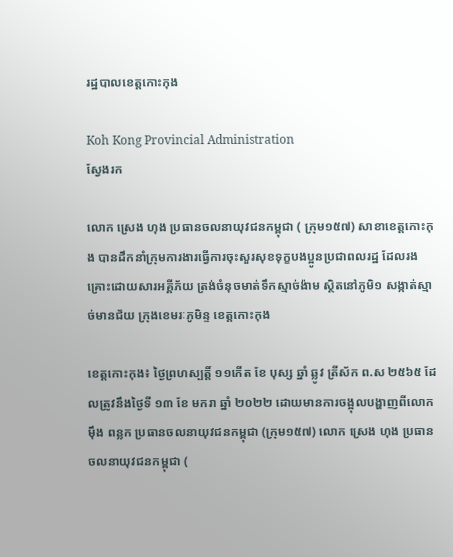រដ្ឋបាលខេត្តកោះកុង

Koh Kong Provincial Administration
ស្វែងរក

លោក ស្រេង ហុង ប្រធានចលនាយុវជនកម្ពុជា ( ក្រុម១៥៧) សាខាខេត្តកោះកុង បានដឹកនាំក្រុមការងារធ្វើការចុះសួរសុខទុក្ខបងប្អូនប្រជាពលរដ្ឋ ដែលរងគ្រោះដោយសារអគ្គីភ័យ ត្រង់ចំនុចមាត់ទឹកស្មាច់ង៉ាម ស្ថិតនៅភូមិ១ សង្កាត់ស្មាច់មានជ័យ ក្រុងខេមរៈភូមិន្ទ ខេត្តកោះកុង

ខេត្តកោះកុង៖ ថ្ងៃព្រហស្បត្តិ៍ ១១កើត ខែ បុស្ស ឆ្នាំ ឆ្លូវ ត្រីស័ក ព.ស ២៥៦៥ ដែលត្រូវនឹងថ្ងៃទី ១៣ ខែ មករា ឆ្នាំ ២០២២ ដោយមានការចង្អុលបង្ហាញពីលោក ម៉ឹង ពន្លក ប្រធានចលនាយុវជនកម្ពុជា (ក្រុម១៥៧) លោក ស្រេង ហុង ប្រធាន ចលនាយុវជនកម្ពុជា (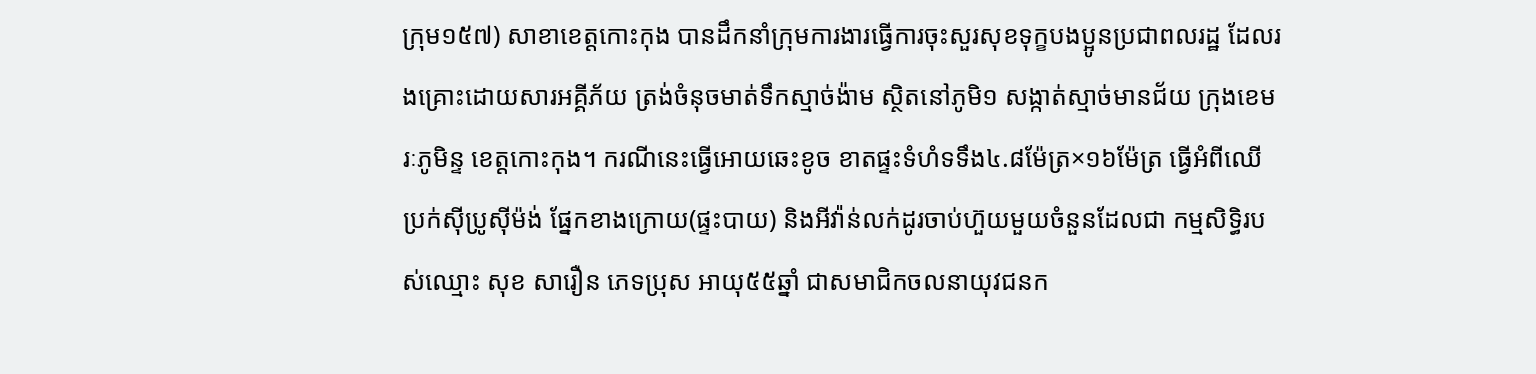ក្រុម១៥៧) សាខាខេត្តកោះកុង បានដឹកនាំក្រុមការងារធ្វើការចុះសួរសុខទុក្ខបងប្អូនប្រជាពលរដ្ឋ ដែលរងគ្រោះដោយសារអគ្គីភ័យ ត្រង់ចំនុចមាត់ទឹកស្មាច់ង៉ាម ស្ថិតនៅភូមិ១ សង្កាត់ស្មាច់មានជ័យ ក្រុងខេមរៈភូមិន្ទ ខេត្តកោះកុង។ ករណីនេះធ្វើអោយឆេះខូច ខាតផ្ទះទំហំទទឹង៤.៨ម៉ែត្រ×១៦ម៉ែត្រ ធ្វើអំពីឈើប្រក់សុីប្រូស៊ីម៉ង់ ផ្នែកខាងក្រោយ(ផ្ទះបាយ) និងអីវ៉ាន់លក់ដូរចាប់ហ៊ួយមួយចំនួនដែលជា កម្មសិទ្ធិរបស់ឈ្មោះ សុខ សារឿន ភេទប្រុស អាយុ៥៥ឆ្នាំ ជាសមាជិកចលនាយុវជនក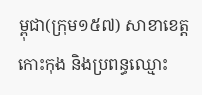ម្ពុជា(ក្រុម១៥៧) សាខាខេត្តកោះកុង និងប្រពន្ធឈ្មោះ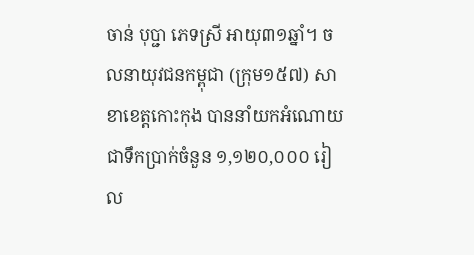ចាន់ បុប្ជា ភេទស្រី អាយុ៣១ឆ្នាំ។ ចលនាយុវជនកម្ពុជា (ក្រុម១៥៧) សាខាខេត្តកោះកុង បាននាំយកអំណោយជាទឹកប្រាក់ចំនួន ១,១២០,០០០ រៀល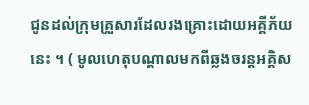ជូនដល់ក្រុមគ្រួសារដែលរងគ្រោះដោយអគ្គីភ័យនេះ ។ ( មូលហេតុបណ្តាលមកពីឆ្លងចរន្តអគ្គិស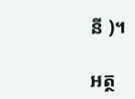នី )។

អត្ថ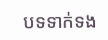បទទាក់ទង